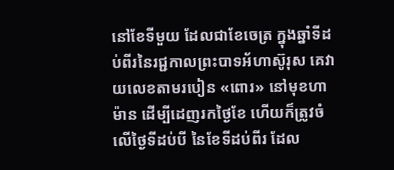នៅខែទីមួយ ដែលជាខែចេត្រ ក្នុងឆ្នាំទីដប់ពីរនៃរជ្ជកាលព្រះបាទអ័ហាស៊ូរុស គេវាយលេខតាមរបៀន «ពោរ» នៅមុខហាម៉ាន ដើម្បីដេញរកថ្ងៃខែ ហើយក៏ត្រូវចំលើថ្ងៃទីដប់បី នៃខែទីដប់ពីរ ដែល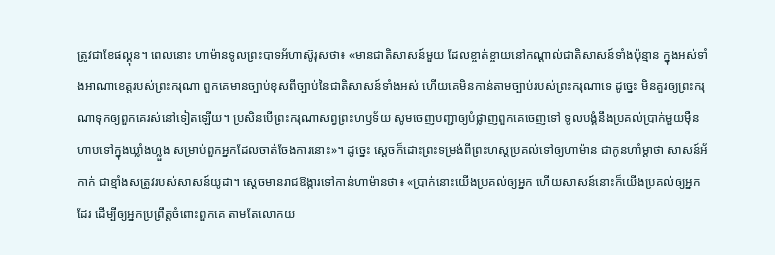ត្រូវជាខែផល្គុន។ ពេលនោះ ហាម៉ានទូលព្រះបាទអ័ហាស៊ូរុសថា៖ «មានជាតិសាសន៍មួយ ដែលខ្ចាត់ខ្ចាយនៅកណ្ដាល់ជាតិសាសន៍ទាំងប៉ុន្មាន ក្នុងអស់ទាំងអាណាខេត្តរបស់ព្រះករុណា ពួកគេមានច្បាប់ខុសពីច្បាប់នៃជាតិសាសន៍ទាំងអស់ ហើយគេមិនកាន់តាមច្បាប់របស់ព្រះករុណាទេ ដូច្នេះ មិនគួរឲ្យព្រះករុណាទុកឲ្យពួកគេរស់នៅទៀតឡើយ។ ប្រសិនបើព្រះករុណាសព្វព្រះហឫទ័យ សូមចេញបញ្ជាឲ្យបំផ្លាញពួកគេចេញទៅ ទូលបង្គំនឹងប្រគល់ប្រាក់មួយម៉ឺនហាបទៅក្នុងឃ្លាំងហ្លួង សម្រាប់ពួកអ្នកដែលចាត់ចែងការនោះ»។ ដូច្នេះ ស្ដេចក៏ដោះព្រះទម្រង់ពីព្រះហស្តប្រគល់ទៅឲ្យហាម៉ាន ជាកូនហាំម្តាថា សាសន៍អ័កាក់ ជាខ្មាំងសត្រូវរបស់សាសន៍យូដា។ ស្ដេចមានរាជឱង្ការទៅកាន់ហាម៉ានថា៖ «ប្រាក់នោះយើងប្រគល់ឲ្យអ្នក ហើយសាសន៍នោះក៏យើងប្រគល់ឲ្យអ្នកដែរ ដើម្បីឲ្យអ្នកប្រព្រឹត្តចំពោះពួកគេ តាមតែលោកយ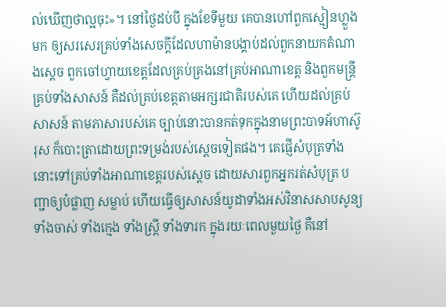ល់ឃើញថាល្អចុះ»។ នៅថ្ងៃដប់បី ក្នុងខែទីមួយ គេបានហៅពួកស្មៀនហ្លួងមក ឲ្យសរសេរគ្រប់ទាំងសេចក្ដីដែលហាម៉ានបង្គាប់ដល់ពួកនាយកតំណាងស្តេច ពួកចៅហ្វាយខេត្តដែលគ្រប់គ្រងនៅគ្រប់អាណាខេត្ត និងពួកមន្ត្រីគ្រប់ទាំងសាសន៍ គឺដល់គ្រប់ខេត្តតាមអក្សរជាតិរបស់គេ ហើយដល់គ្រប់សាសន៍ តាមភាសារបស់គេ ច្បាប់នោះបានកត់ទុកក្នុងនាមព្រះបាទអ័ហាស៊ូរុស ក៏បោះត្រាដោយព្រះទម្រង់របស់ស្តេចទៀតផង។ គេផ្ញើសំបុត្រទាំងនោះទៅគ្រប់ទាំងអាណាខេត្តរបស់ស្តេច ដោយសារពួកអ្នករត់សំបុត្រ បញ្ជាឲ្យបំផ្លាញ សម្លាប់ ហើយធ្វើឲ្យសាសន៍យូដាទាំងអស់វិនាសសាបសូន្យ ទាំងចាស់ ទាំងក្មេង ទាំងស្ត្រី ទាំងទារក ក្នុងរយៈពេលមួយថ្ងៃ គឺនៅ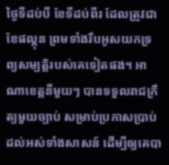ថ្ងៃទីដប់បី ខែទីដប់ពីរ ដែលត្រូវជាខែផល្គុន ព្រមទាំងរឹបអូសយកទ្រព្យសម្បត្តិរបស់គេទៀតផង។ អាណាខេត្តនីមួយៗ បានទទួលរាជក្រឹត្យមួយច្បាប់ សម្រាប់ប្រកាសប្រាប់ដល់អស់ទាំងសាសន៍ ដើម្បីឲ្យគេបា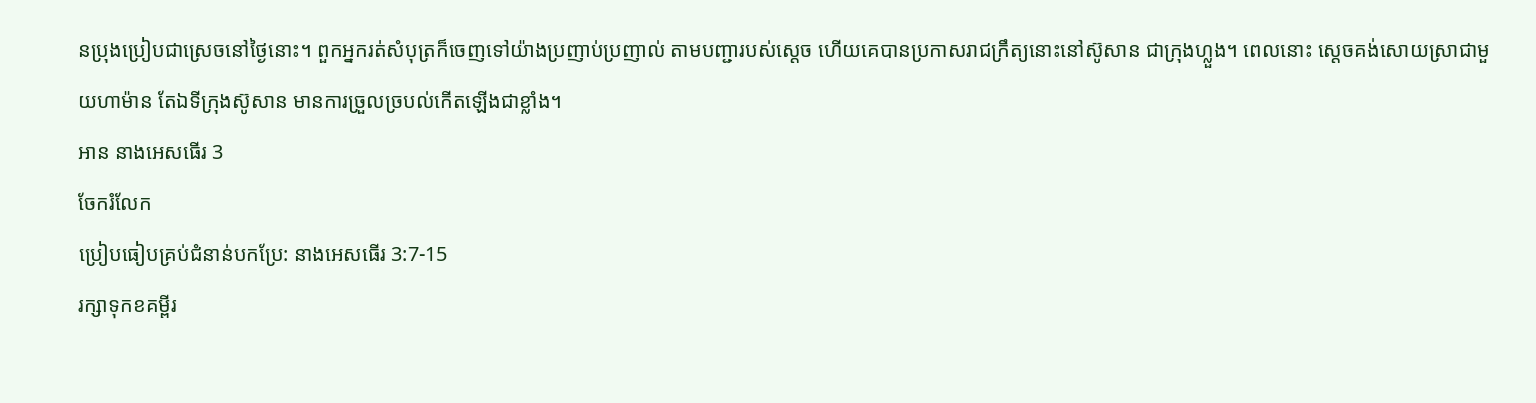នប្រុងប្រៀបជាស្រេចនៅថ្ងៃនោះ។ ពួកអ្នករត់សំបុត្រក៏ចេញទៅយ៉ាងប្រញាប់ប្រញាល់ តាមបញ្ជារបស់ស្តេច ហើយគេបានប្រកាសរាជក្រឹត្យនោះនៅស៊ូសាន ជាក្រុងហ្លួង។ ពេលនោះ ស្តេចគង់សោយស្រាជាមួយហាម៉ាន តែឯទីក្រុងស៊ូសាន មានការច្រួលច្របល់កើតឡើងជាខ្លាំង។
អាន នាងអេសធើរ 3
ចែករំលែក
ប្រៀបធៀបគ្រប់ជំនាន់បកប្រែ: នាងអេសធើរ 3:7-15
រក្សាទុកខគម្ពីរ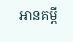អានគម្ពី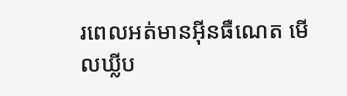រពេលអត់មានអ៊ីនធឺណេត មើលឃ្លីប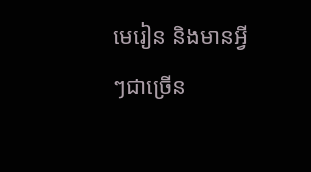មេរៀន និងមានអ្វីៗជាច្រើន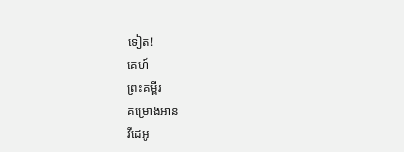ទៀត!
គេហ៍
ព្រះគម្ពីរ
គម្រោងអាន
វីដេអូ